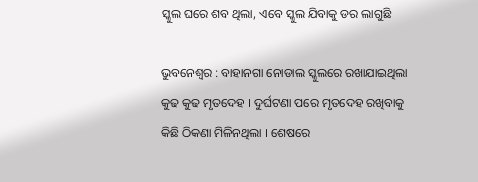ସ୍କୁଲ ଘରେ ଶବ ଥିଲା, ଏବେ ସ୍କୁଲ ଯିବାକୁ ଡର ଲାଗୁଛି

ଭୁବନେଶ୍ୱର : ବାହାନଗା ନୋଡାଲ ସ୍କୁଲରେ ରଖାଯାଇଥିଲା କୁଢ କୁଢ ମୃତଦେହ । ଦୁର୍ଘଟଣା ପରେ ମୃତଦେହ ରଖିବାକୁ କିଛି ଠିକଣା ମିଳିନଥିଲା । ଶେଷରେ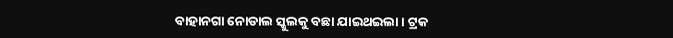ବାହାନଗା ନୋଡାଲ ସ୍କୁଲକୁ ବଛା ଯାଇଥଇଲା । ଟ୍ରକ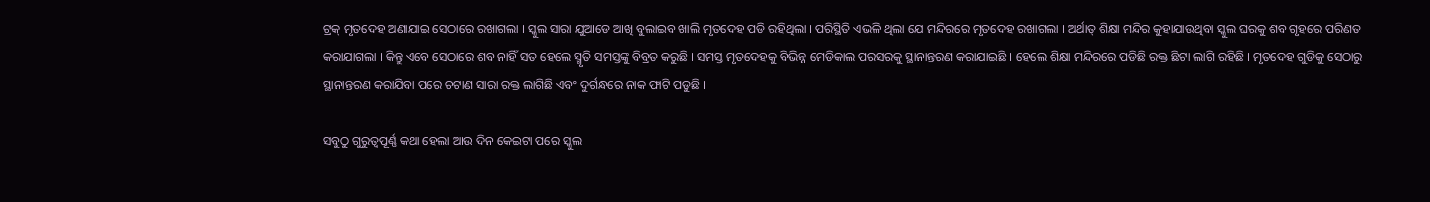ଟ୍ରକ୍ ମୃତଦେହ ଅଣାଯାଇ ସେଠାରେ ରଖାଗଲା । ସ୍କୁଲ ସାରା ଯୁଆଡେ ଆଖି ବୁଲାଇବ ଖାଲି ମୃତଦେହ ପଡି ରହିଥିଲା । ପରିସ୍ଥିତି ଏଭଳି ଥିଲା ଯେ ମନ୍ଦିରରେ ମୃତଦେହ ରଖାଗଲା । ଅର୍ଥାତ୍ ଶିକ୍ଷା ମନ୍ଦିର କୁହାଯାଉଥିବା ସ୍କୁଲ ଘରକୁ ଶବ ଗୃହରେ ପରିଣତ କରାଯାଗଲା । କିନ୍ତୁ ଏବେ ସେଠାରେ ଶବ ନାହିଁ ସତ ହେଲେ ସ୍ମୃତି ସମସ୍ତଙ୍କୁ ବିବ୍ରତ କରୁଛି । ସମସ୍ତ ମୃତଦେହକୁ ବିଭିନ୍ନ ମେଡିକାଲ ପରସରକୁ ସ୍ଥାନାନ୍ତରଣ କରାଯାଇଛି । ହେଲେ ଶିକ୍ଷା ମନ୍ଦିରରେ ପଡିଛି ରକ୍ତ ଛିଟା ଲାଗି ରହିଛି । ମୃତଦେହ ଗୁଡିକୁ ସେଠାରୁ ସ୍ଥାନାନ୍ତରଣ କରାଯିବା ପରେ ଚଟାଣ ସାରା ରକ୍ତ ଲାଗିଛି ଏବଂ ଦୁର୍ଗନ୍ଧରେ ନାକ ଫାଟି ପଡୁଛି ।

ସବୁଠୁ ଗୁରୁତ୍ୱପୂର୍ଣ୍ଣ କଥା ହେଲା ଆଉ ଦିନ କେଇଟା ପରେ ସ୍କୁଲ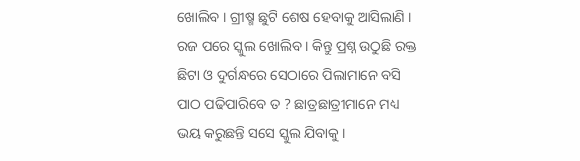ଖୋଲିବ । ଗ୍ରୀଷ୍ମ ଛୁଟି ଶେଷ ହେବାକୁ ଆସିଲାଣି । ରଜ ପରେ ସ୍କୁଲ ଖୋଲିବ । କିନ୍ତୁ ପ୍ରଶ୍ନ ଉଠୁଛି ରକ୍ତ ଛିଟା ଓ ଦୁର୍ଗନ୍ଧରେ ସେଠାରେ ପିଲାମାନେ ବସି ପାଠ ପଢିପାରିବେ ତ ? ଛାତ୍ରଛାତ୍ରୀମାନେ ମଧ୍ୟ ଭୟ କରୁଛନ୍ତି ସସେ ସ୍କୁଲ ଯିବାକୁ ।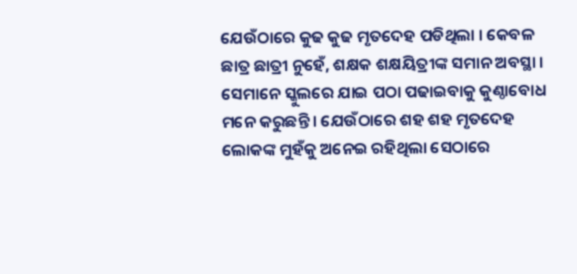ଯେଉଁଠାରେ କୁଢ କୁଢ ମୃତଦେହ ପଡିଥିଲା । କେବଳ ଛାତ୍ର ଛାତ୍ରୀ ନୁହେଁ, ଶକ୍ଷକ ଶକ୍ଷୟିତ୍ରୀଙ୍କ ସମାନ ଅବସ୍ଥା । ସେମାନେ ସ୍କୁଲରେ ଯାଇ ପଠା ପଢାଇବାକୁ କୁଣ୍ଠାବୋଧ ମନେ କରୁଛନ୍ତି । ଯେଉଁଠାରେ ଶହ ଶହ ମୃତଦେହ ଲୋକଙ୍କ ମୁହଁକୁ ଅନେଇ ରହିଥିଲା ସେଠାରେ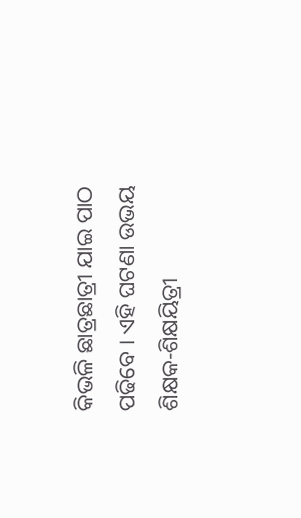କିଭଳି ଛାତ୍ରଛାତ୍ରୀ ଯାଇ ପାଠ ପଢିବେ । ଏହି ଘଟଣା ଉଭୟ ଶିକ୍ଷକ-ଶିକ୍ଷୟିତ୍ରୀ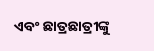ଏବଂ ଛାତ୍ରଛାତ୍ରୀଙ୍କୁ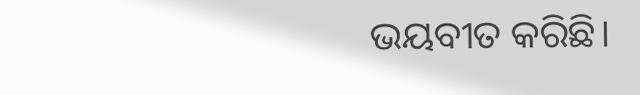ଭୟବୀତ କରିଛି।